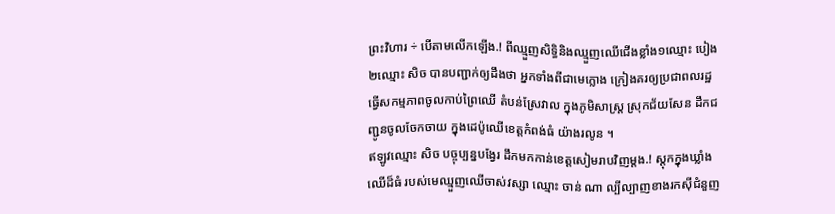ព្រះវិហារ ÷ បើតាមលើកឡើង.! ពីឈ្មួញសិទ្ធិនិងឈ្មួញឈើជើងខ្លាំង១ឈ្មោះ បៀង ២ឈ្មោះ សិច បានបញ្ជាក់ឲ្យដឹងថា អ្នកទាំងពីជាមេក្លោង ក្រៀងគរឲ្យប្រជាពលរដ្ឋ ធ្វើសកម្មភាពចូលកាប់ព្រៃឈើ តំបន់ស្រែវាល ក្នុងភូមិសាស្ត្រ ស្រុកជ័យសែន ដឹកជញ្ជូនចូលចែកចាយ ក្នុងដេប៉ូឈើខេត្តកំពង់ធំ យ៉ាងរលូន ។
ឥឡូវឈ្មោះ សិច បច្ចុប្បន្នបង្វែរ ដឹកមកកាន់ខេត្តសៀមរាបវិញម្តង.! ស្តុកក្នុងឃ្លាំងឈើដ៏ធំ របស់មេឈ្មួញឈើចាស់វស្សា ឈ្មោះ ចាន់ ណា ល្បីល្បាញខាងរកស៊ីជំនួញ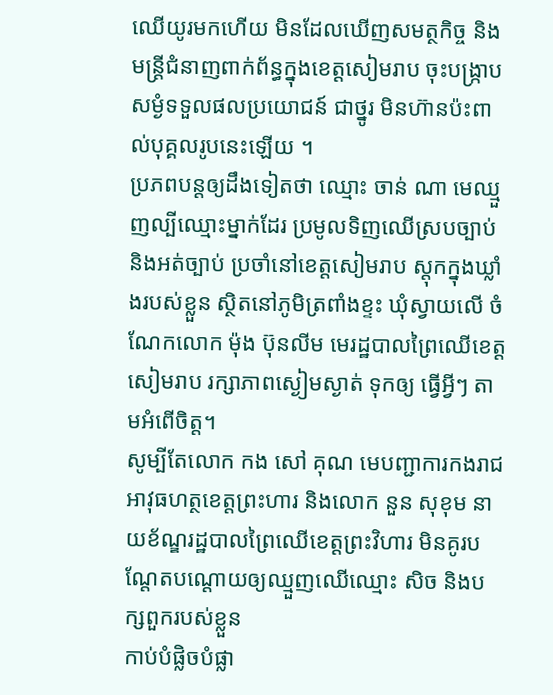ឈើយូរមកហើយ មិនដែលឃើញសមត្ថកិច្ច និងមន្ត្រីជំនាញពាក់ព័ន្ធក្នុងខេត្តសៀមរាប ចុះបង្ក្រាប សម្ងំទទួលផលប្រយោជន៍ ជាថ្នូរ មិនហ៊ានប៉ះពាល់បុគ្គលរូបនេះឡើយ ។
ប្រភពបន្តឲ្យដឹងទៀតថា ឈ្មោះ ចាន់ ណា មេឈ្មួញល្បីឈ្មោះម្នាក់ដែរ ប្រមូលទិញឈើស្របច្បាប់ និងអត់ច្បាប់ ប្រចាំនៅខេត្តសៀមរាប ស្តុកក្នុងឃ្លាំងរបស់ខ្លួន ស្ថិតនៅភូមិត្រពាំងខ្ទះ ឃុំស្វាយលើ ចំណែកលោក ម៉ុង ប៊ុនលីម មេរដ្ឋបាលព្រៃឈើខេត្តសៀមរាប រក្សាភាពស្ងៀមស្ងាត់ ទុកឲ្យ ធ្វើអ្វីៗ តាមអំពើចិត្ត។
សូម្បីតែលោក កង សៅ គុណ មេបញ្ជាការកងរាជអាវុធហត្ថខេត្តព្រះហារ និងលោក នួន សុខុម នាយខ័ណ្ឌរដ្ឋបាលព្រៃឈើខេត្តព្រះវិហារ មិនគូរបណ្តែតបណ្ដោយឲ្យឈ្មួញឈើឈ្មោះ សិច និងបក្សពួករបស់ខ្លួន
កាប់បំផ្លិចបំផ្លា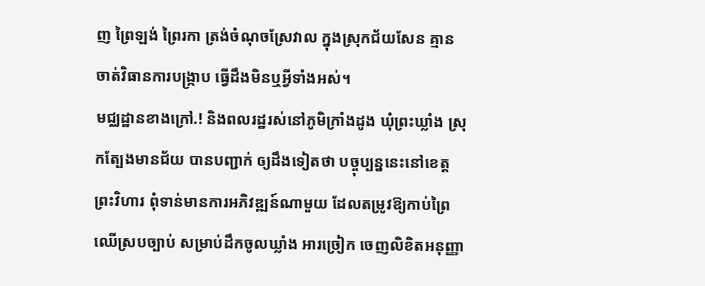ញ ព្រៃឡង់ ព្រៃរកា ត្រង់ចំណុចស្រែវាល ក្នុងស្រុកជ័យសែន គ្មានចាត់វិធានការបង្ក្រាប ធ្វើដឹងមិនឬអ្វីទាំងអស់។
មជ្ឈដ្ឋានខាងក្រៅ.! និងពលរដ្ឋរស់នៅភូមិក្រាំងដូង ឃុំព្រះឃ្លាំង ស្រុកត្បែងមានជ័យ បានបញ្ជាក់ ឲ្យដឹងទៀតថា បច្ចុប្បន្ននេះនៅខេត្តព្រះវិហារ ពុំទាន់មានការអភិវឌ្ឍន៍ណាមួយ ដែលតម្រូវឱ្យកាប់ព្រៃឈើស្របច្បាប់ សម្រាប់ដឹកចូលឃ្លាំង អារច្រៀក ចេញលិខិតអនុញ្ញា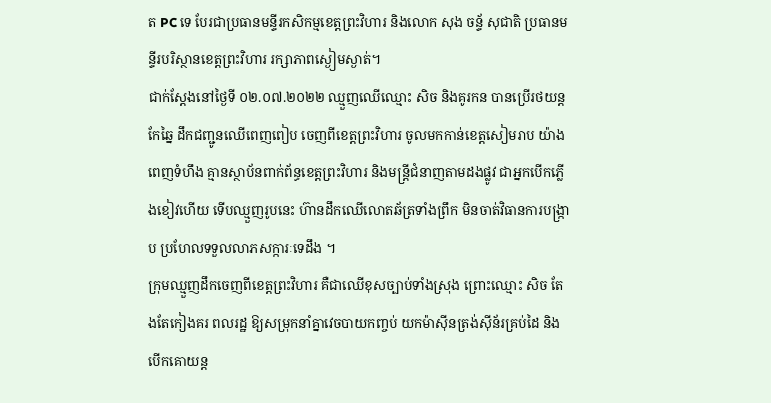ត PC ទេ បែរជាប្រធានមន្ទីរកសិកម្មខេត្តព្រះវិហារ និងលោក សុង ចន្ទ័ សុជាតិ ប្រធានមន្ទីរបរិស្ថានខេត្តព្រះវិហារ រក្សាភាពស្ងៀមស្ងាត់។
ជាក់ស្តែងនៅថ្ងៃទី ០២.០៧.២០២២ ឈ្មួញឈើឈ្មោះ សិច និងគូរកន បានប្រើរថយន្តកែឆ្នៃ ដឹកជញ្ជូនឈើពេញពៀប ចេញពីខេត្តព្រះវិហារ ចូលមកកាន់ខេត្តសៀមរាប យ៉ាងពេញទំហឹង គ្មានស្ថាប័នពាក់ព័ន្ធខេត្តព្រះវិហារ និងមន្ត្រីជំនាញតាមដងផ្លូវ ជាអ្នកបើកភ្លើងខៀវហើយ ទើបឈ្មួញរូបនេះ ហ៊ានដឹកឈើលោតឆ័ត្រទាំងព្រឹក មិនចាត់វិធានការបង្ក្រាប ប្រហែលទទួលលាភសក្ការៈទេដឹង ។
ក្រុមឈ្មួញដឹកចេញពីខេត្តព្រះវិហារ គឺជាឈើខុសច្បាប់ទាំងស្រុង ព្រោះឈ្មោះ សិច តែងតែកៀងគរ ពលរដ្ឋ ឱ្យសម្រុកនាំគ្នាវេចបាយកញ្ចប់ យកម៉ាស៊ីនត្រង់ស៊ីន័រគ្រប់ដៃ និងបើកគោយន្ត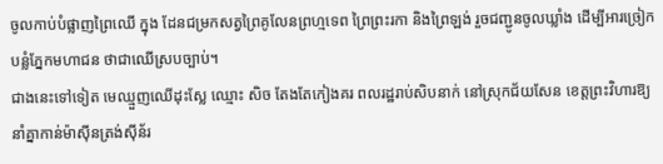ចូលកាប់បំផ្លាញព្រៃឈើ ក្នុង ដែនជម្រកសត្វព្រៃគូលែនព្រហ្មទេព ព្រៃព្រះរកា និងព្រៃឡង់ រួចជញ្ជូនចូលឃ្លាំង ដើម្បីអារច្រៀកបន្លំភ្នែកមហាជន ថាជាឈើស្របច្បាប់។
ជាងនេះទៅទៀត មេឈ្មួញឈើដុះស្លែ ឈ្មោះ សិច តែងតែកៀងគរ ពលរដ្ឋរាប់សិបនាក់ នៅស្រុកជ័យសែន ខេត្តព្រះវិហារឱ្យនាំគ្នាកាន់ម៉ាស៊ីនត្រង់ស៊ីន័រ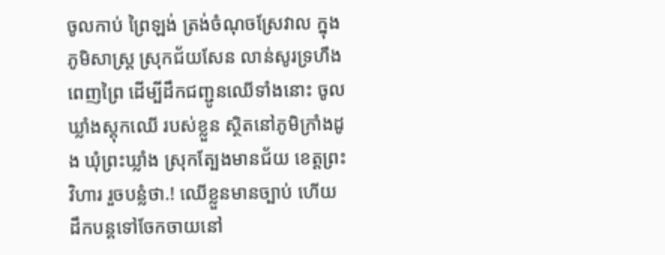ចូលកាប់ ព្រៃឡង់ ត្រង់ចំណុចស្រែវាល ក្នុងភូមិសាស្ត្រ ស្រុកជ័យសែន លាន់សូរទ្រហឹងពេញព្រៃ ដើម្បីដឹកជញ្ជូនឈើទាំងនោះ ចូល ឃ្លាំងស្តុកឈើ របស់ខ្លួន ស្ថិតនៅភូមិក្រាំងដូង ឃុំព្រះឃ្លាំង ស្រុកត្បែងមានជ័យ ខេត្តព្រះវិហារ រួចបន្លំថា.! ឈើខ្លួនមានច្បាប់ ហើយដឹកបន្តទៅចែកចាយនៅ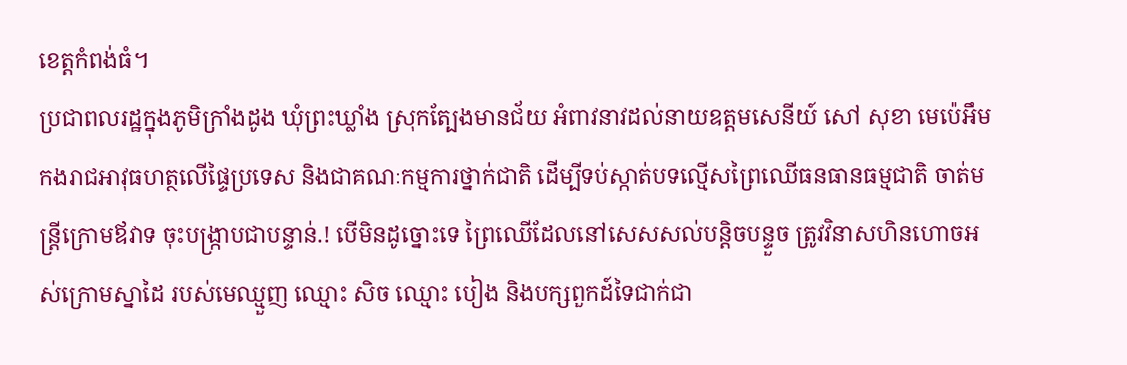ខេត្តកំពង់ធំ។
ប្រជាពលរដ្ឋក្នុងភូមិក្រាំងដូង ឃុំព្រះឃ្លាំង ស្រុកត្បែងមានជ័យ អំពាវនាវដល់នាយឧត្តមសេនីយ៍ សៅ សុខា មេប៉េអឹមកងរាជអាវុធហត្ថលើផ្ទៃប្រទេស និងជាគណៈកម្មការថ្នាក់ជាតិ ដើម្បីទប់ស្កាត់បទល្មើសព្រៃឈើធនធានធម្មជាតិ ចាត់មន្ត្រីក្រោមឪវាទ ចុះបង្ក្រាបជាបន្ទាន់.! បើមិនដូច្នោះទេ ព្រៃឈើដែលនៅសេសសល់បន្តិចបន្ទួច ត្រូវវិនាសហិនហោចអស់ក្រោមស្នាដៃ របស់មេឈ្មួញ ឈ្មោះ សិច ឈ្មោះ បៀង និងបក្សពួកដ៍ទៃជាក់ជា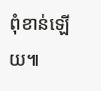ពុំខាន់ឡើយ៕